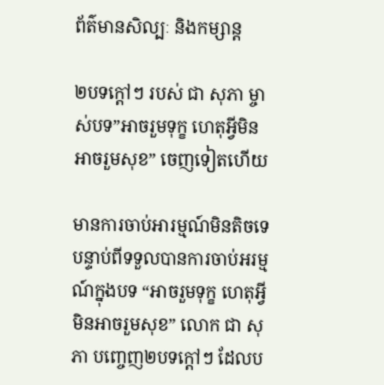ព័ត៌មានសិល្បៈ និងកម្សាន្ត

២បទក្ដៅៗ របស់ ជា សុភា ម្ចាស់បទ”អាចរួមទុក្ខ ហេតុអ្វីមិនអាចរួមសុខ” ចេញទៀតហើយ

មានការចាប់អារម្មណ៍មិនតិចទេ បន្ទាប់ពីទទួលបានការចាប់អរម្មណ៍ក្នុងបទ “អាចរួមទុក្ខ ហេតុអ្វីមិនអាចរួមសុខ” លោក ជា សុភា បញ្ចេញ២បទក្ដៅៗ ដែលប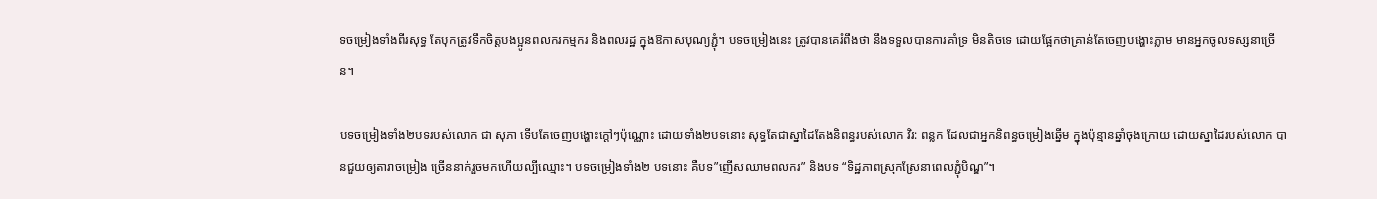ទចម្រៀងទាំងពីរសុទ្ធ តែបុកត្រូវទឹកចិត្តបងប្អូនពលករកម្មករ និងពលរដ្ឋ ក្នុងឱកាសបុណ្យភ្ជុំ។ បទចម្រៀងនេះ ត្រូវបានគេរំពឹងថា នឹងទទួលបានការគាំទ្រ មិនតិចទេ ដោយផ្អែកថាគ្រាន់តែចេញបង្ហោះភ្លាម មានអ្នកចូលទស្សនាច្រើន។

បទចម្រៀងទាំង២បទរបស់លោក ជា សុភា ទើបតែចេញបង្ហោះក្ដៅៗប៉ុណ្ណោះ ដោយទាំង២បទនោះ សុទ្ធតែជាស្នាដៃតែងនិពន្ធរបស់លោក វិរ: ពន្លក ដែលជាអ្នកនិពន្ធចម្រៀងឆ្នើម ក្នុងប៉ុន្មានឆ្នាំចុងក្រោយ ដោយស្នាដៃរបស់លោក បានជួយឲ្យតារាចម្រៀង ច្រើននាក់រួចមកហើយល្បីឈ្មោះ។ បទចម្រៀងទាំង២ បទនោះ គឺបទ”ញើសឈាមពលករ” និងបទ “ទិដ្ឋភាពស្រុកស្រែនាពេលភ្ជុំបិណ្ឌ”។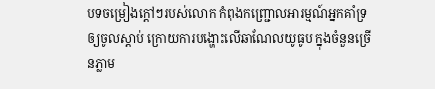បទចម្រៀងក្ដៅៗរបស់លោក កំពុងកញ្ជ្រោលអារម្មណ៍អ្នកគាំទ្រឲ្យចូលស្ដាប់ ក្រោយការបង្ហោះលើឆាណែលយូធូប ក្នុងចំនួនច្រើនភ្លាម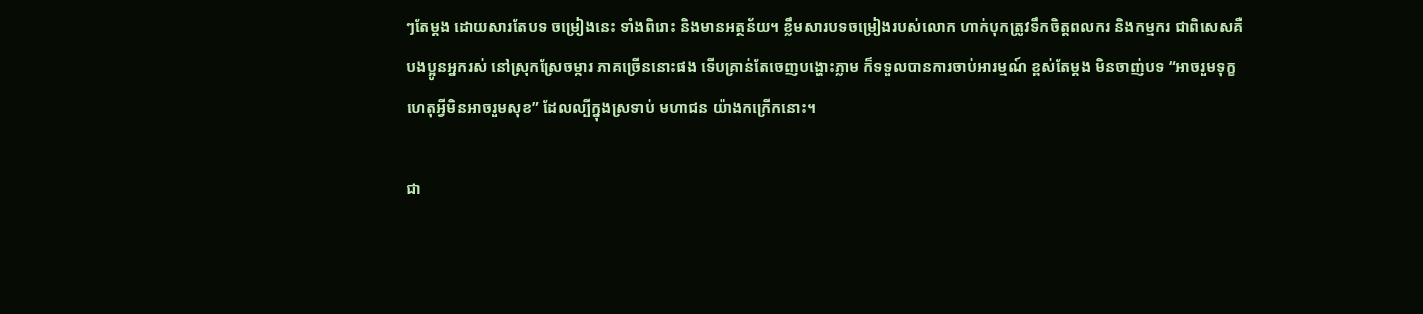ៗតែម្ដង ដោយសារតែបទ ចម្រៀងនេះ ទាំងពិរោះ និងមានអត្ថន័យ។ ខ្លឹមសារបទចម្រៀងរបស់លោក ហាក់បុកត្រូវទឹកចិត្តពលករ និងកម្មករ ជាពិសេសគឺបងប្អូនអ្នករស់ នៅស្រុកស្រែចម្ការ ភាគច្រើននោះផង ទើបគ្រាន់តែចេញបង្ហោះភ្លាម ក៏ទទួលបានការចាប់អារម្មណ៍ ខ្ពស់តែម្ដង មិនចាញ់បទ “អាចរួមទុក្ខ ហេតុអ្វីមិនអាចរួមសុខ” ដែលល្បីក្នុងស្រទាប់ មហាជន យ៉ាងកក្រើកនោះ។

ជា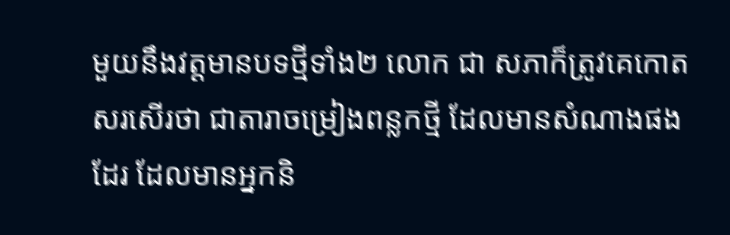មួយនឹងវត្តមានបទថ្មីទាំង២ លោក ជា សភាក៏ត្រូវគេកោតសរសើរថា ជាតារាចម្រៀងពន្លកថ្មី ដែលមានសំណាងផងដែរ ដែលមានអ្នកនិ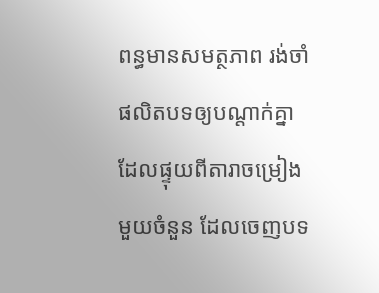ពន្ធមានសមត្ថភាព រង់ចាំផលិតបទឲ្យបណ្ដាក់គ្នា ដែលផ្ទុយពីតារាចម្រៀងមួយចំនួន ដែលចេញបទ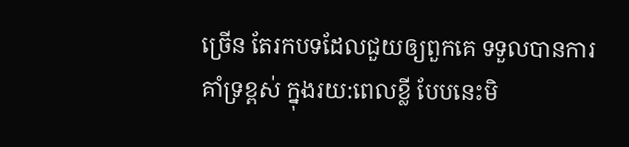ច្រើន តែរកបទដែលជួយឲ្យពួកគេ ទទួលបានការគាំទ្រខ្ពស់ ក្នុងរយ:ពេលខ្លី បែបនេះមិ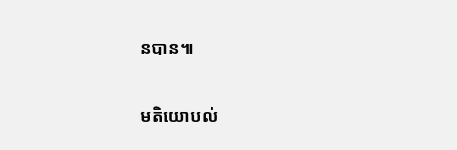នបាន៕

មតិយោបល់